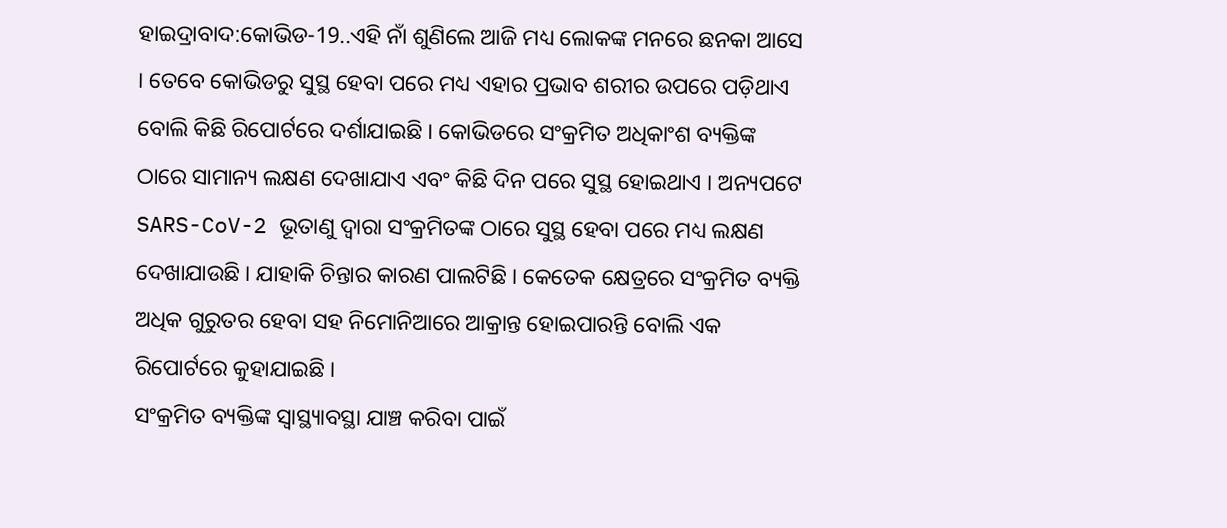ହାଇଦ୍ରାବାଦ:କୋଭିଡ-19..ଏହି ନାଁ ଶୁଣିଲେ ଆଜି ମଧ୍ୟ ଲୋକଙ୍କ ମନରେ ଛନକା ଆସେ । ତେବେ କୋଭିଡରୁ ସୁସ୍ଥ ହେବା ପରେ ମଧ୍ୟ ଏହାର ପ୍ରଭାବ ଶରୀର ଉପରେ ପଡ଼ିଥାଏ ବୋଲି କିଛି ରିପୋର୍ଟରେ ଦର୍ଶାଯାଇଛି । କୋଭିଡରେ ସଂକ୍ରମିତ ଅଧିକାଂଶ ବ୍ୟକ୍ତିଙ୍କ ଠାରେ ସାମାନ୍ୟ ଲକ୍ଷଣ ଦେଖାଯାଏ ଏବଂ କିଛି ଦିନ ପରେ ସୁସ୍ଥ ହୋଇଥାଏ । ଅନ୍ୟପଟେ SARS-CoV-2 ଭୂତାଣୁ ଦ୍ବାରା ସଂକ୍ରମିତଙ୍କ ଠାରେ ସୁସ୍ଥ ହେବା ପରେ ମଧ୍ୟ ଲକ୍ଷଣ ଦେଖାଯାଉଛି । ଯାହାକି ଚିନ୍ତାର କାରଣ ପାଲଟିଛି । କେତେକ କ୍ଷେତ୍ରରେ ସଂକ୍ରମିତ ବ୍ୟକ୍ତି ଅଧିକ ଗୁରୁତର ହେବା ସହ ନିମୋନିଆରେ ଆକ୍ରାନ୍ତ ହୋଇପାରନ୍ତି ବୋଲି ଏକ ରିପୋର୍ଟରେ କୁହାଯାଇଛି ।
ସଂକ୍ରମିତ ବ୍ୟକ୍ତିଙ୍କ ସ୍ବାସ୍ଥ୍ୟାବସ୍ଥା ଯାଞ୍ଚ କରିବା ପାଇଁ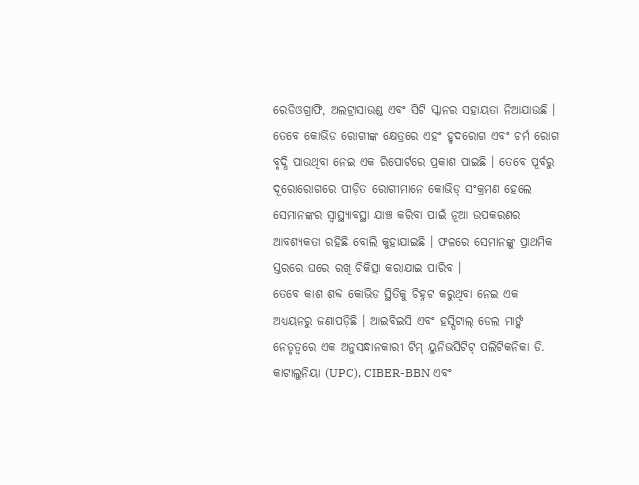ରେଡିଓଗ୍ରାଫି, ଅଲଟ୍ରାସାଉଣ୍ଡ ଏବଂ ସିଟି ସ୍କାନର ସହାୟତା ନିଆଯାଉଛି । ତେବେ କୋଭିଡ ରୋଗୀଙ୍କ କ୍ଷେତ୍ରରେ ଏହଂ ହୃଦରୋଗ ଏବଂ ଚର୍ମ ରୋଗ ବୃଦ୍ଧି ପାଉଥିବା ନେଇ ଏକ ରିପୋର୍ଟରେ ପ୍ରକାଶ ପାଇଛି । ତେବେ ପୂର୍ବରୁ ଦୂରୋରୋଗରେ ପୀଡ଼ିତ ରୋଗୀମାନେ କୋଭିଡ୍ ସଂକ୍ରମଣ ହେଲେ ସେମାନଙ୍କର ସ୍ବାସ୍ଥ୍ୟାବସ୍ଥା ଯାଞ୍ଚ କରିବା ପାଇଁ ନୂଆ ଉପକରଣର ଆବଶ୍ୟକତା ରହିଛି ବୋଲି କୁହାଯାଇଛି । ଫଳରେ ସେମାନଙ୍କୁ ପ୍ରାଥମିକ ସ୍ତରରେ ଘରେ ରଖି ଚିକିତ୍ସା କରାଯାଇ ପାରିବ ।
ତେବେ କାଶ ଶବ୍ଦ କୋଭିଡ ସ୍ଥିତିକୁ ଚିହ୍ନଟ କରୁଥିବା ନେଇ ଏକ ଅଧ୍ୟୟନରୁ ଜଣାପଡ଼ିଛି । ଆଇବିଇସି ଏବଂ ହସ୍ପିଟାଲ୍ ଡେଲ ମାର୍ଙ୍କ ନେତୃତ୍ୱରେ ଏକ ଅନୁସନ୍ଧାନକାରୀ ଟିମ୍ ୟୁନିଭର୍ସିଟିଟ୍ ପଲିଟିକନିକା ଡି. କାଟାଲୁନିୟା (UPC), CIBER-BBN ଏବଂ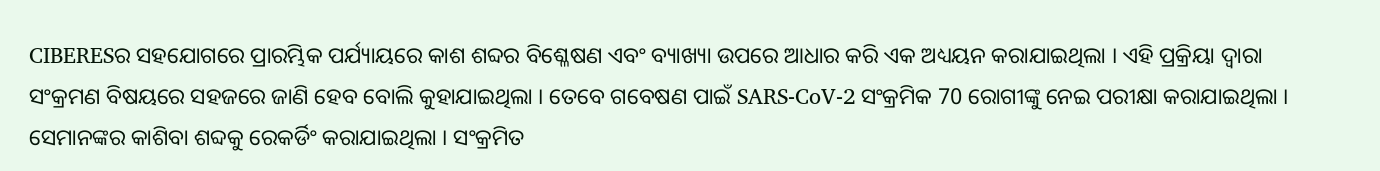CIBERESର ସହଯୋଗରେ ପ୍ରାରମ୍ଭିକ ପର୍ଯ୍ୟାୟରେ କାଶ ଶବ୍ଦର ବିଶ୍ଳେଷଣ ଏବଂ ବ୍ୟାଖ୍ୟା ଉପରେ ଆଧାର କରି ଏକ ଅଧ୍ୟୟନ କରାଯାଇଥିଲା । ଏହି ପ୍ରକ୍ରିୟା ଦ୍ବାରା ସଂକ୍ରମଣ ବିଷୟରେ ସହଜରେ ଜାଣି ହେବ ବୋଲି କୁହାଯାଇଥିଲା । ତେବେ ଗବେଷଣ ପାଇଁ SARS-CoV-2 ସଂକ୍ରମିକ 70 ରୋଗୀଙ୍କୁ ନେଇ ପରୀକ୍ଷା କରାଯାଇଥିଲା । ସେମାନଙ୍କର କାଶିବା ଶବ୍ଦକୁ ରେକର୍ଡିଂ କରାଯାଇଥିଲା । ସଂକ୍ରମିତ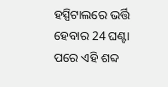ହସ୍ପିଟାଲରେ ଭର୍ତ୍ତି ହେବାର 24 ଘଣ୍ଟା ପରେ ଏହି ଶବ୍ଦ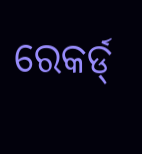ରେକର୍ଡ୍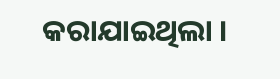କରାଯାଇଥିଲା ।